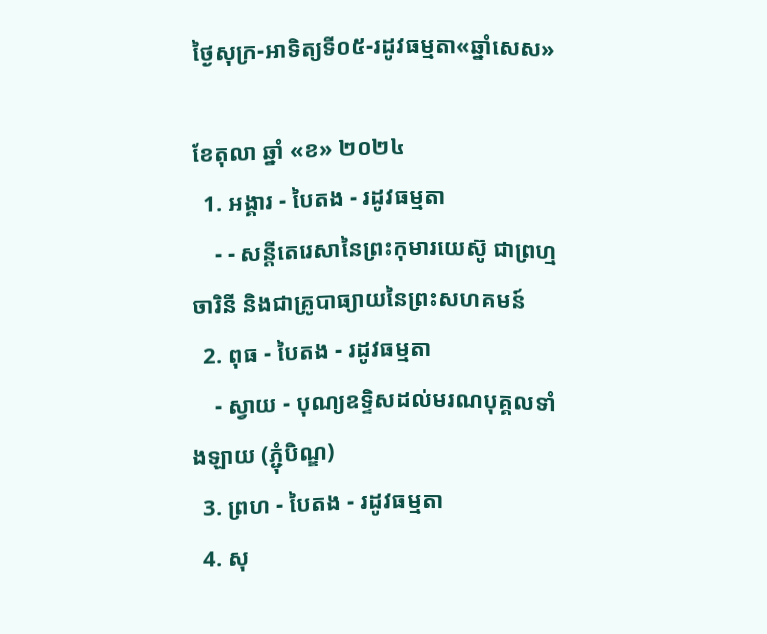ថ្ងៃសុក្រ-អាទិត្យទី០៥-រដូវធម្មតា«ឆ្នាំសេស»

ខែតុលា ឆ្នាំ «ខ» ២០២៤
  1. អង្គារ - បៃតង - រដូវធម្មតា
    - - សន្តីតេរេសានៃព្រះកុមារយេស៊ូ ជាព្រហ្មចារិនី និងជាគ្រូបាធ្យាយនៃព្រះសហគមន៍
  2. ពុធ - បៃតង - រដូវធម្មតា
    - ស្វាយ - បុណ្យឧទ្ទិសដល់មរណបុគ្គលទាំងឡាយ (ភ្ជុំបិណ្ឌ)
  3. ព្រហ - បៃតង - រដូវធម្មតា
  4. សុ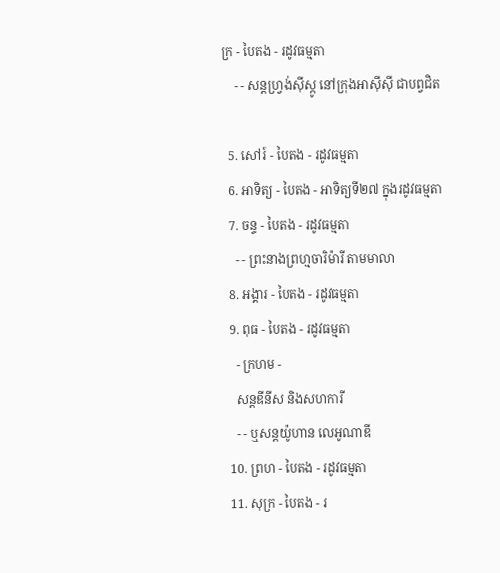ក្រ - បៃតង - រដូវធម្មតា
    - - សន្តហ្វ្រង់ស៊ីស្កូ នៅក្រុងអាស៊ីស៊ី ជាបព្វជិត

  5. សៅរ៍ - បៃតង - រដូវធម្មតា
  6. អាទិត្យ - បៃតង - អាទិត្យទី២៧ ក្នុងរដូវធម្មតា
  7. ចន្ទ - បៃតង - រដូវធម្មតា
    - - ព្រះនាងព្រហ្មចារិម៉ារី តាមមាលា
  8. អង្គារ - បៃតង - រដូវធម្មតា
  9. ពុធ - បៃតង - រដូវធម្មតា
    - ក្រហម -
    សន្តឌីនីស និងសហការី
    - - ឬសន្តយ៉ូហាន លេអូណាឌី
  10. ព្រហ - បៃតង - រដូវធម្មតា
  11. សុក្រ - បៃតង - រ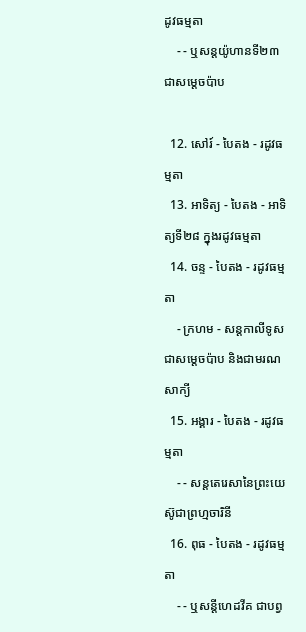ដូវធម្មតា
    - - ឬសន្តយ៉ូហានទី២៣ជាសម្តេចប៉ាប

  12. សៅរ៍ - បៃតង - រដូវធម្មតា
  13. អាទិត្យ - បៃតង - អាទិត្យទី២៨ ក្នុងរដូវធម្មតា
  14. ចន្ទ - បៃតង - រដូវធម្មតា
    - ក្រហម - សន្ដកាលីទូសជាសម្ដេចប៉ាប និងជាមរណសាក្យី
  15. អង្គារ - បៃតង - រដូវធម្មតា
    - - សន្តតេរេសានៃព្រះយេស៊ូជាព្រហ្មចារិនី
  16. ពុធ - បៃតង - រដូវធម្មតា
    - - ឬសន្ដីហេដវីគ ជាបព្វ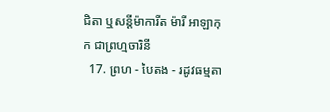ជិតា ឬសន្ដីម៉ាការីត ម៉ារី អាឡាកុក ជាព្រហ្មចារិនី
  17. ព្រហ - បៃតង - រដូវធម្មតា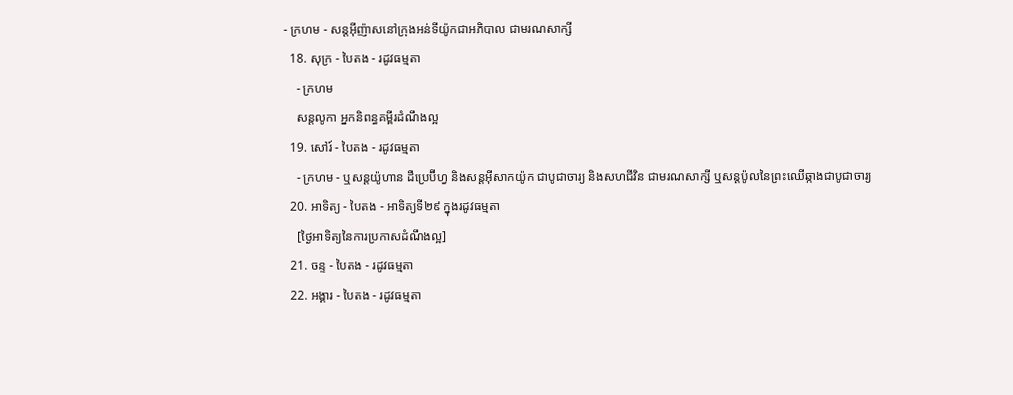- ក្រហម - សន្តអ៊ីញ៉ាសនៅក្រុងអន់ទីយ៉ូកជាអភិបាល ជាមរណសាក្សី
  18. សុក្រ - បៃតង - រដូវធម្មតា
    - ក្រហម
    សន្តលូកា អ្នកនិពន្ធគម្ពីរដំណឹងល្អ
  19. សៅរ៍ - បៃតង - រដូវធម្មតា
    - ក្រហម - ឬសន្ដយ៉ូហាន ដឺប្រេប៊ីហ្វ និងសន្ដអ៊ីសាកយ៉ូក ជាបូជាចារ្យ និងសហជីវិន ជាមរណសាក្សី ឬសន្ដប៉ូលនៃព្រះឈើឆ្កាងជាបូជាចារ្យ
  20. អាទិត្យ - បៃតង - អាទិត្យទី២៩ ក្នុងរដូវធម្មតា
    [ថ្ងៃអាទិត្យនៃការប្រកាសដំណឹងល្អ]
  21. ចន្ទ - បៃតង - រដូវធម្មតា
  22. អង្គារ - បៃតង - រដូវធម្មតា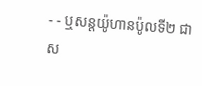- - ឬសន្តយ៉ូហានប៉ូលទី២ ជាស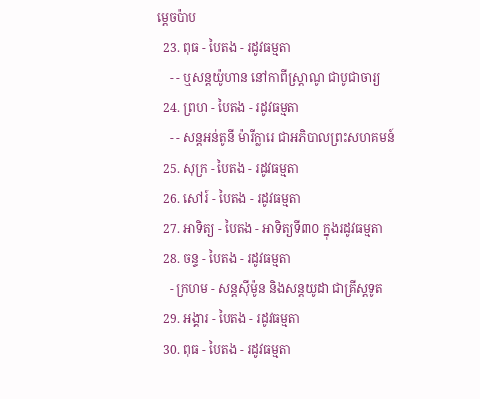ម្ដេចប៉ាប
  23. ពុធ - បៃតង - រដូវធម្មតា
    - - ឬសន្ដយ៉ូហាន នៅកាពីស្រ្ដាណូ ជាបូជាចារ្យ
  24. ព្រហ - បៃតង - រដូវធម្មតា
    - - សន្តអន់តូនី ម៉ារីក្លារេ ជាអភិបាលព្រះសហគមន៍
  25. សុក្រ - បៃតង - រដូវធម្មតា
  26. សៅរ៍ - បៃតង - រដូវធម្មតា
  27. អាទិត្យ - បៃតង - អាទិត្យទី៣០ ក្នុងរដូវធម្មតា
  28. ចន្ទ - បៃតង - រដូវធម្មតា
    - ក្រហម - សន្ដស៊ីម៉ូន និងសន្ដយូដា ជាគ្រីស្ដទូត
  29. អង្គារ - បៃតង - រដូវធម្មតា
  30. ពុធ - បៃតង - រដូវធម្មតា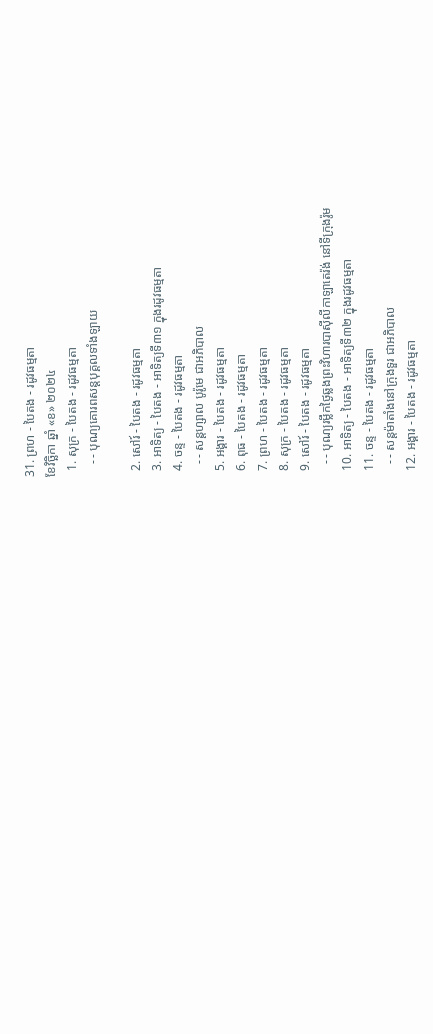31. ព្រហ - បៃតង - រដូវធម្មតា
ខែវិច្ឆិកា ឆ្នាំ «ខ» ២០២៤
  1. សុក្រ - បៃតង - រដូវធម្មតា
    - - បុណ្យគោរពសន្ដបុគ្គលទាំងឡាយ

  2. សៅរ៍ - បៃតង - រដូវធម្មតា
  3. អាទិត្យ - បៃតង - អាទិត្យទី៣១ ក្នុងរដូវធម្មតា
  4. ចន្ទ - បៃតង - រដូវធម្មតា
    - - សន្ដហ្សាល បូរ៉ូមេ ជាអភិបាល
  5. អង្គារ - បៃតង - រដូវធម្មតា
  6. ពុធ - បៃតង - រដូវធម្មតា
  7. ព្រហ - បៃតង - រដូវធម្មតា
  8. សុក្រ - បៃតង - រដូវធម្មតា
  9. សៅរ៍ - បៃតង - រដូវធម្មតា
    - - បុណ្យរម្លឹកថ្ងៃឆ្លងព្រះវិហារបាស៊ីលីកាឡាតេរ៉ង់ នៅទីក្រុងរ៉ូម
  10. អាទិត្យ - បៃតង - អាទិត្យទី៣២ ក្នុងរដូវធម្មតា
  11. ចន្ទ - បៃតង - រដូវធម្មតា
    - - សន្ដម៉ាតាំងនៅក្រុងទួរ ជាអភិបាល
  12. អង្គារ - បៃតង - រដូវធម្មតា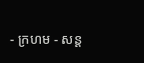- ក្រហម - សន្ដ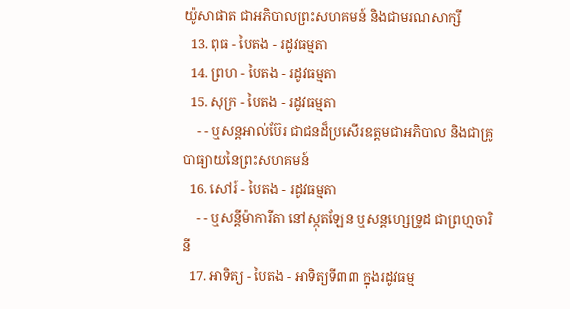យ៉ូសាផាត ជាអភិបាលព្រះសហគមន៍ និងជាមរណសាក្សី
  13. ពុធ - បៃតង - រដូវធម្មតា
  14. ព្រហ - បៃតង - រដូវធម្មតា
  15. សុក្រ - បៃតង - រដូវធម្មតា
    - - ឬសន្ដអាល់ប៊ែរ ជាជនដ៏ប្រសើរឧត្ដមជាអភិបាល និងជាគ្រូបាធ្យាយនៃព្រះសហគមន៍
  16. សៅរ៍ - បៃតង - រដូវធម្មតា
    - - ឬសន្ដីម៉ាការីតា នៅស្កុតឡែន ឬសន្ដហ្សេទ្រូដ ជាព្រហ្មចារិនី
  17. អាទិត្យ - បៃតង - អាទិត្យទី៣៣ ក្នុងរដូវធម្ម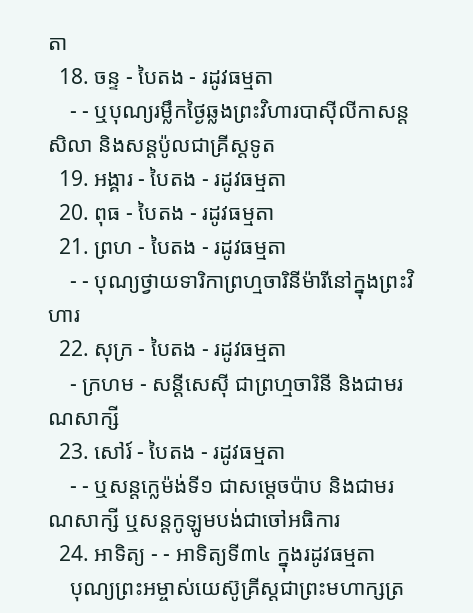តា
  18. ចន្ទ - បៃតង - រដូវធម្មតា
    - - ឬបុណ្យរម្លឹកថ្ងៃឆ្លងព្រះវិហារបាស៊ីលីកាសន្ដសិលា និងសន្ដប៉ូលជាគ្រីស្ដទូត
  19. អង្គារ - បៃតង - រដូវធម្មតា
  20. ពុធ - បៃតង - រដូវធម្មតា
  21. ព្រហ - បៃតង - រដូវធម្មតា
    - - បុណ្យថ្វាយទារិកាព្រហ្មចារិនីម៉ារីនៅក្នុងព្រះវិហារ
  22. សុក្រ - បៃតង - រដូវធម្មតា
    - ក្រហម - សន្ដីសេស៊ី ជាព្រហ្មចារិនី និងជាមរណសាក្សី
  23. សៅរ៍ - បៃតង - រដូវធម្មតា
    - - ឬសន្ដក្លេម៉ង់ទី១ ជាសម្ដេចប៉ាប និងជាមរណសាក្សី ឬសន្ដកូឡូមបង់ជាចៅអធិការ
  24. អាទិត្យ - - អាទិត្យទី៣៤ ក្នុងរដូវធម្មតា
    បុណ្យព្រះអម្ចាស់យេស៊ូគ្រីស្ដជាព្រះមហាក្សត្រ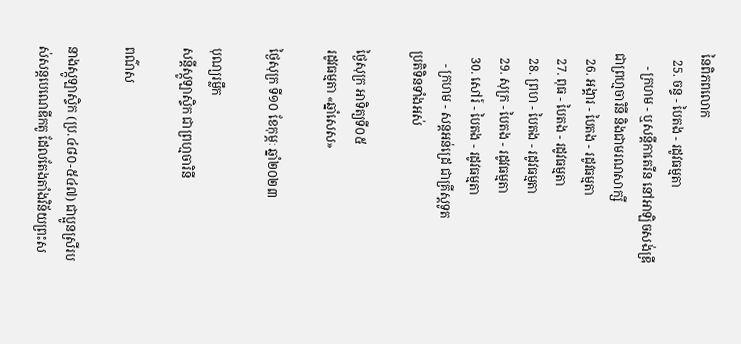នៃពិភពលោក
  25. ចន្ទ - បៃតង - រដូវធម្មតា
    - ក្រហម - ឬសន្ដីកាតេរីន នៅអាឡិចសង់ឌ្រី ជាព្រហ្មចារិនី និងជាមរណសាក្សី
  26. អង្គារ - បៃតង - រដូវធម្មតា
  27. ពុធ - បៃតង - រដូវធម្មតា
  28. ព្រហ - បៃតង - រដូវធម្មតា
  29. សុក្រ - បៃតង - រដូវធម្មតា
  30. សៅរ៍ - បៃតង - រដូវធម្មតា
    - ក្រហម - សន្ដអន់ដ្រេ ជាគ្រីស្ដទូត
ប្រតិទិនទាំងអស់

ថ្ងៃសុក្រ អាទិត្យទី០៥
រដូវធម្មតា «ឆ្នាំសេស»

ថ្ងៃសុក្រ ទី១០ ខែកុម្ភៈ ឆ្នាំ២០២៣

បុណ្យរម្លឹក
សន្ដីស្កូឡាស្ទិក ជាព្រហ្មចារិនី

ពណ៌ស

នាងស្កូឡាស្ទិក (ប្រ.៤៨០-៥៤៧) ជាប្អូនស្រីរបស់សន្តបេណេឌីកតូ ដែលតែងតាំងវិន័យព្រះស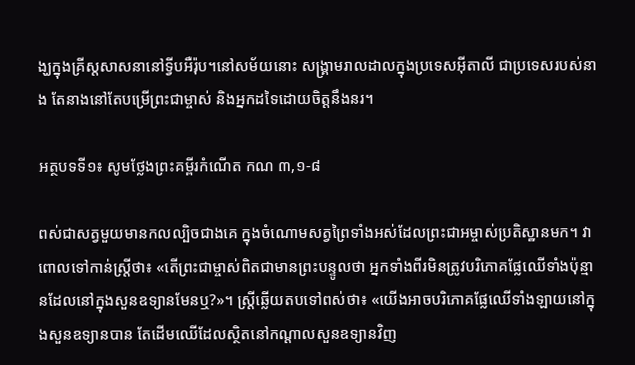ង្ឃក្នុងគ្រីស្តសាសនានៅទ្វីបអឺរ៉ុប។នៅសម័យនោះ សង្គ្រាមរាលដាលក្នុងប្រទេសអ៊ីតាលី ជាប្រទេសរបស់នាង តែនាងនៅតែបម្រើព្រះជាម្ចាស់ និងអ្នកដទៃដោយចិត្តនឹងនរ។

អត្ថបទទី១៖ សូមថ្លែងព្រះគម្ពីរកំណើត កណ ៣,១-៨

ពស់ជាសត្វមួយមានកលល្បិចជាងគេ ក្នុងចំណោមសត្វព្រៃទាំងអស់ដែលព្រះជាអម្ចាស់ប្រតិស្ឋានមក។ វាពោលទៅកាន់ស្រ្តីថា៖ «តើព្រះជាម្ចាស់ពិតជាមានព្រះបន្ទូលថា អ្នកទាំងពីរមិនត្រូវបរិភោគផ្លែឈើទាំងប៉ុន្មានដែលនៅក្នុងសួនឧទ្យានមែនឬ?»។ ស្រ្តីឆ្លើយតបទៅពស់ថា៖ «យើងអាចបរិភោគផ្លែឈើទាំងឡាយនៅក្នុងសួនឧទ្យានបាន តែដើមឈើដែលស្ថិតនៅកណ្តាលសួនឧទ្យានវិញ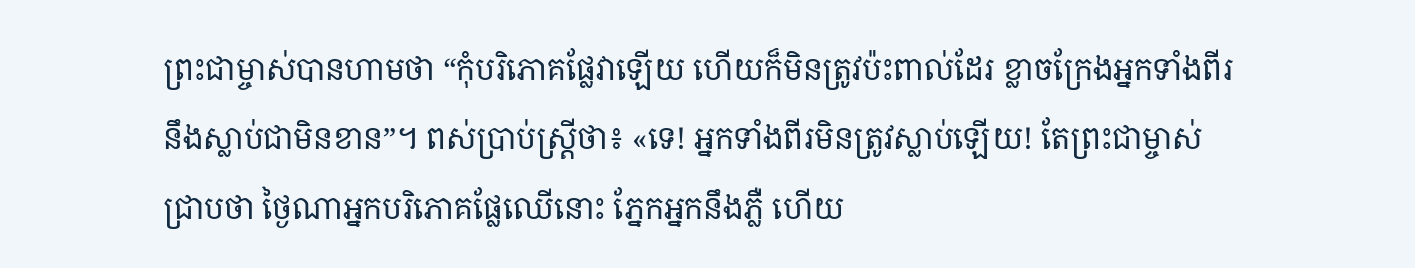ព្រះជាម្ចាស់បានហាមថា “កុំបរិភោគផ្លែវាឡើយ ហើយក៏មិនត្រូវប៉ះពាល់ដែរ ខ្លាចក្រែងអ្នកទាំងពីរនឹងស្លាប់ជាមិនខាន”។ ពស់ប្រាប់ស្ត្រីថា៖ «ទេ! អ្នកទាំងពីរមិនត្រូវស្លាប់ឡើយ! តែព្រះជាម្ចាស់ជ្រាបថា ថ្ងៃណាអ្នកបរិភោគផ្លែឈើនោះ ភ្នែកអ្នកនឹងភ្លឺ ហើយ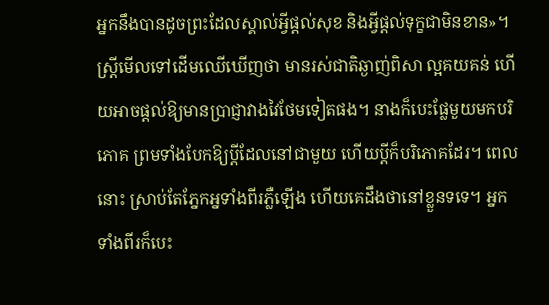អ្នកនឹងបានដូចព្រះដែលស្គាល់អ្វីផ្តល់សុខ និងអ្វីផ្តល់ទុក្ខជាមិនខាន»។ ស្ត្រីមើលទៅដើមឈើឃើញថា មានរស់ជាតិឆ្ងាញ់ពិសា ល្អគយគន់ ហើយអាចផ្តល់ឱ្យមានប្រាជ្ញាវាងវៃថែមទៀតផង។ នាងក៏បេះផ្លែមួយមកបរិភោគ ព្រមទាំងបែកឱ្យប្តីដែលនៅជាមួយ ហើយប្តីក៏បរិភោគដែរ។ ពេលនោះ ស្រាប់តែភ្នែកអ្នទាំងពីរភ្លឺឡើង ហើយគេដឹងថានៅខ្លួនទទេ។ អ្នកទាំងពីរក៏បេះ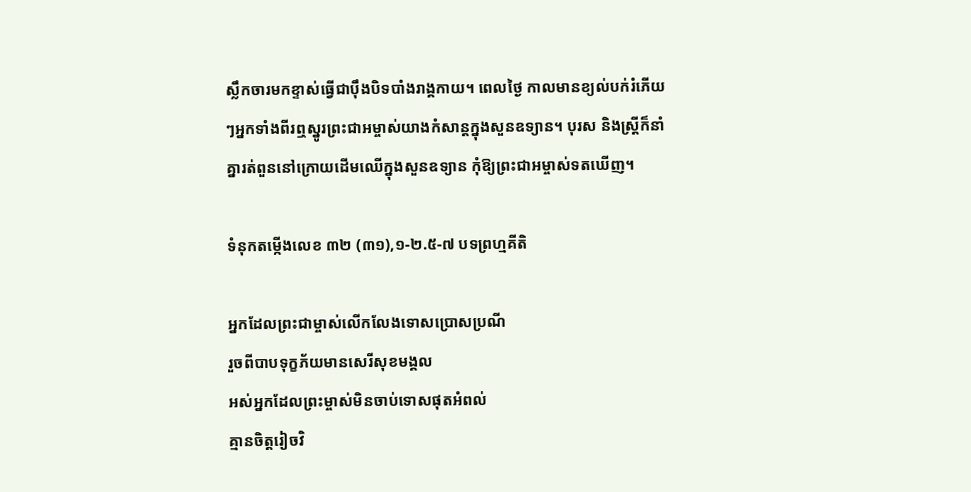ស្លឹកចារមកខ្ទាស់ធ្វើជាប៉ឹងបិទបាំងរាង្គកាយ។ ពេលថ្ងៃ កាលមានខ្យល់បក់រំភើយៗអ្នកទាំងពីរឮស្នូរព្រះជាអម្ចាស់យាងកំសាន្តក្នុងសួនឧទ្យាន។ បុរស និងស្រ្តីក៏នាំគ្នារត់ពួននៅក្រោយដើមឈើក្នុងសួនឧទ្យាន កុំឱ្យព្រះជាអម្ចាស់ទតឃើញ។

ទំនុកតម្កើងលេខ ៣២ (៣១),១-២.៥-៧ បទព្រហ្មគីតិ

អ្នកដែលព្រះជាម្ចាស់លើកលែងទោសប្រោសប្រណី
រួចពីបាបទុក្ខភ័យមានសេរីសុខមង្គល
អស់អ្នកដែលព្រះម្ចាស់មិនចាប់ទោសផុតអំពល់
គ្មានចិត្តរៀចវិ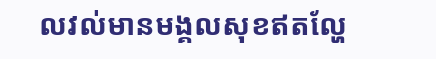លវល់មានមង្គលសុខឥតល្ហែ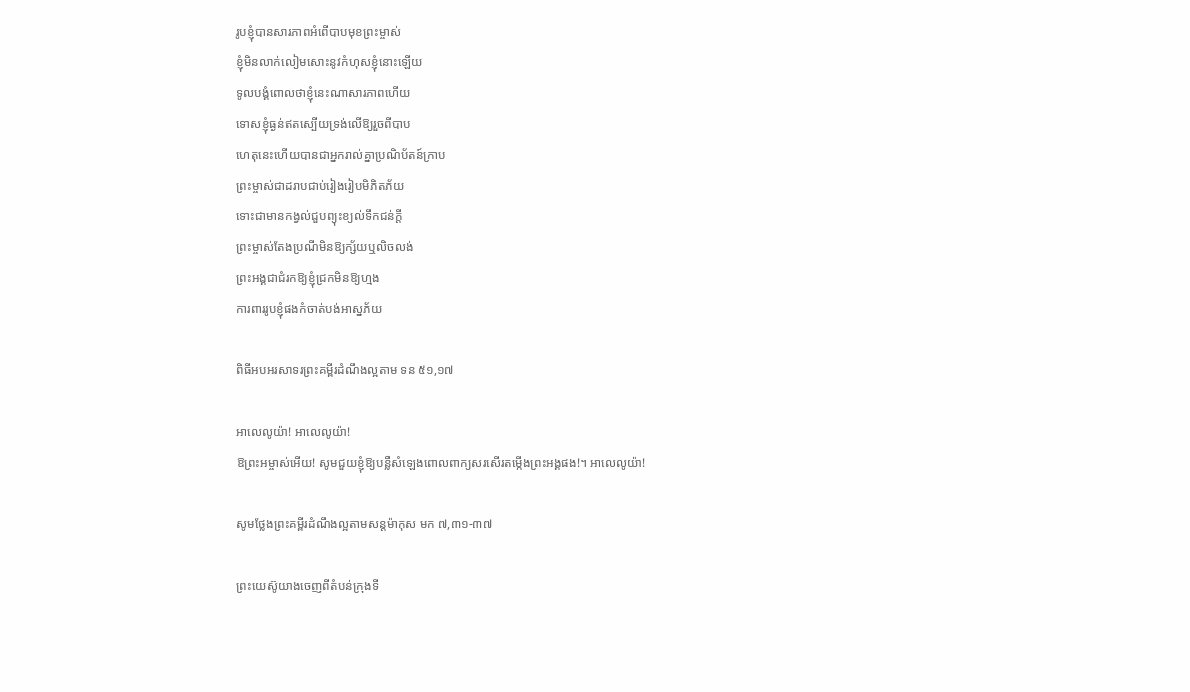រូបខ្ញុំបានសារភាពអំពើបាបមុខព្រះម្ចាស់
ខ្ញុំមិនលាក់លៀមសោះនូវកំហុសខ្ញុំនោះឡើយ
ទូលបង្គំពោលថាខ្ញុំនេះណាសារភាពហើយ
ទោសខ្ញុំធ្ងន់ឥតស្បើយទ្រង់លើឱ្យរួចពីបាប
ហេតុនេះហើយបានជាអ្នករាល់គ្នាប្រណិប័តន៍ក្រាប
ព្រះម្ចាស់ជាដរាបជាប់រៀងរៀបមិភិតភ័យ
ទោះជាមានកង្វល់ជួបព្យុះខ្យល់ទឹកជន់ក្តី
ព្រះម្ចាស់តែងប្រណីមិនឱ្យក្ស័យឬលិចលង់
ព្រះអង្គជាជំរកឱ្យខ្ញុំជ្រកមិនឱ្យហ្មង
ការពាររូបខ្ញុំផងកំចាត់បង់អាស្នភ័យ

ពិធីអបអរសាទរព្រះគម្ពីរដំណឹងល្អតាម ទន ៥១,១៧

អាលេលូយ៉ា! អាលេលូយ៉ា!
ឱព្រះអម្ចាស់អើយ! សូមជួយខ្ញុំឱ្យបន្លឺសំឡេងពោលពាក្យសរសើរតម្កើងព្រះអង្គផង!។ អាលេលូយ៉ា!

សូមថ្លែងព្រះគម្ពីរដំណឹងល្អតាមសន្តម៉ាកុស មក ៧,៣១-៣៧

ព្រះយេស៊ូយាងចេញពីតំបន់ក្រុងទី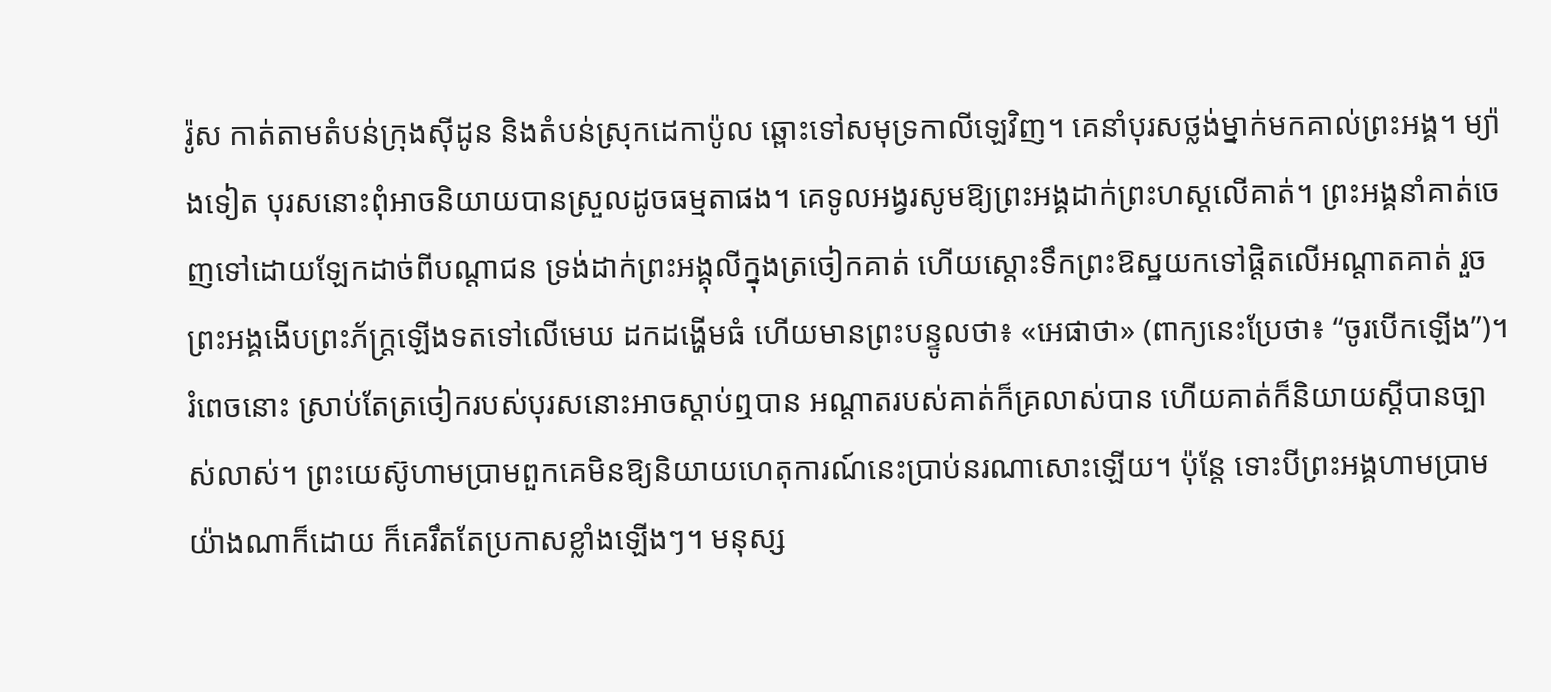រ៉ូស កាត់តាមតំបន់ក្រុងស៊ីដូន និងតំបន់ស្រុកដេកាប៉ូល ឆ្ពោះទៅសមុទ្រកាលីឡេវិញ។ គេនាំបុរសថ្លង់ម្នាក់មកគាល់ព្រះអង្គ។ ម្យ៉ាងទៀត បុរសនោះពុំអាចនិយាយបានស្រួលដូចធម្មតាផង។ គេទូលអង្វរសូមឱ្យព្រះអង្គដាក់ព្រះហស្តលើគាត់។ ព្រះអង្គនាំគាត់ចេញទៅដោយឡែកដាច់ពីបណ្តាជន ទ្រង់ដាក់ព្រះអង្គុលីក្នុងត្រចៀកគាត់ ហើយស្តោះទឹកព្រះឱស្ឋយកទៅផ្តិតលើអណ្តាតគាត់ រួចព្រះអង្គងើបព្រះភ័ក្រ្តឡើងទតទៅលើមេឃ ដកដង្ហើមធំ ហើយមានព្រះបន្ទូលថា៖ «អេផាថា» (ពាក្យនេះប្រែថា៖ “ចូរបើកឡើង”)។ រំពេចនោះ ស្រាប់តែត្រចៀករបស់បុរសនោះអាចស្តាប់ឮបាន អណ្តាតរបស់គាត់ក៏គ្រលាស់បាន ហើយគាត់ក៏និយាយស្តីបានច្បាស់លាស់។ ព្រះយេស៊ូហាមប្រាមពួកគេមិនឱ្យនិយាយហេតុការណ៍នេះប្រាប់នរណាសោះឡើយ។ ប៉ុន្តែ ទោះបីព្រះអង្គហាមប្រាមយ៉ាងណាក៏ដោយ ក៏គេរឹតតែប្រកាសខ្លាំងឡើងៗ។ មនុស្ស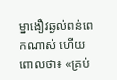ម្នាងឿវឆ្ងល់ពន់ពេកណាស់ ហើយពោលថា៖ «គ្រប់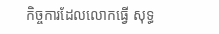កិច្ចការដែលលោកធ្វើ សុទ្ធ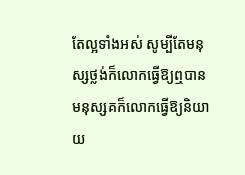តែល្អទាំងអស់ សូម្បីតែមនុស្សថ្លង់ក៏លោកធ្វើឱ្យឮបាន មនុស្សគក៏លោកធ្វើឱ្យនិយាយ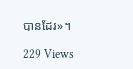បានដែរ»។

229 Views